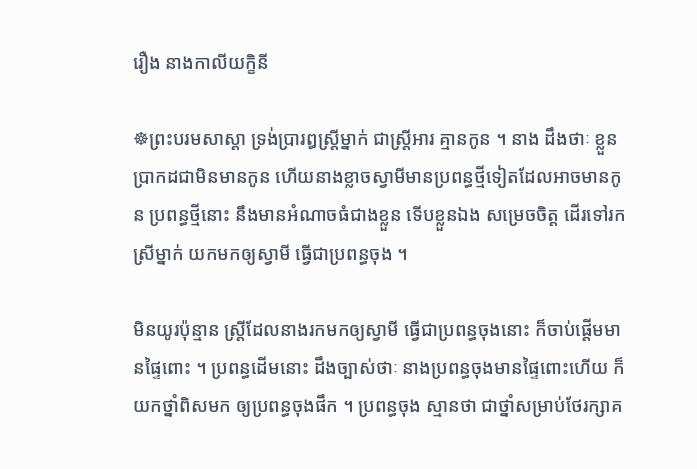រឿង នាងកាលីយក្ខិនី

☸ព្រះបរមសាស្តា ទ្រង់ប្រារឰស្ត្រីម្នាក់ ជាស្ត្រីឣារ គ្មានកូន ។ នាង ដឹងថាៈ ខ្លួន ប្រាកដជាមិនមានកូន ហើយនាងខ្លាចស្វាមីមានប្រពន្ធថ្មីទៀតដែលឣាចមានកូន ប្រពន្ធថ្មីនោះ នឹងមានឣំណាចធំជាងខ្លួន ទើបខ្លួនឯង សម្រេចចិត្ត ដើរទៅរកស្រីម្នាក់ យកមកឲ្យស្វាមី ធ្វើជាប្រពន្ធចុង ។

មិនយូរប៉ុន្មាន ស្ត្រីដែលនាងរកមកឲ្យស្វាមី ធ្វើជាប្រពន្ធចុងនោះ ក៏ចាប់ផ្តើមមានផ្ទៃពោះ ។ ប្រពន្ធដើមនោះ ដឹងច្បាស់ថាៈ នាងប្រពន្ធចុងមានផ្ទៃពោះហើយ ក៏យកថ្នាំពិសមក ឲ្យប្រពន្ធចុងផឹក ។ ប្រពន្ធចុង ស្មានថា ជាថ្នាំសម្រាប់ថែរក្សាគ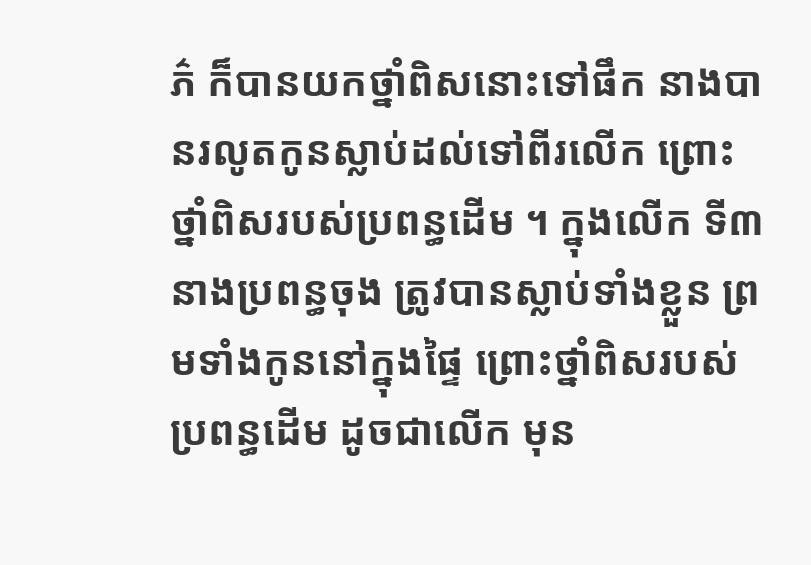ភ៌ ក៏បានយកថ្នាំពិសនោះទៅផឹក នាងបានរលូតកូនស្លាប់ដល់ទៅពីរលើក ព្រោះថ្នាំពិសរបស់ប្រពន្ធដើម ។ ក្នុងលើក ទី៣ នាងប្រពន្ធចុង ត្រូវបានស្លាប់ទាំងខ្លួន ព្រមទាំងកូននៅក្នុងផ្ទៃ ព្រោះថ្នាំពិសរបស់ប្រពន្ធដើម ដូចជាលើក មុន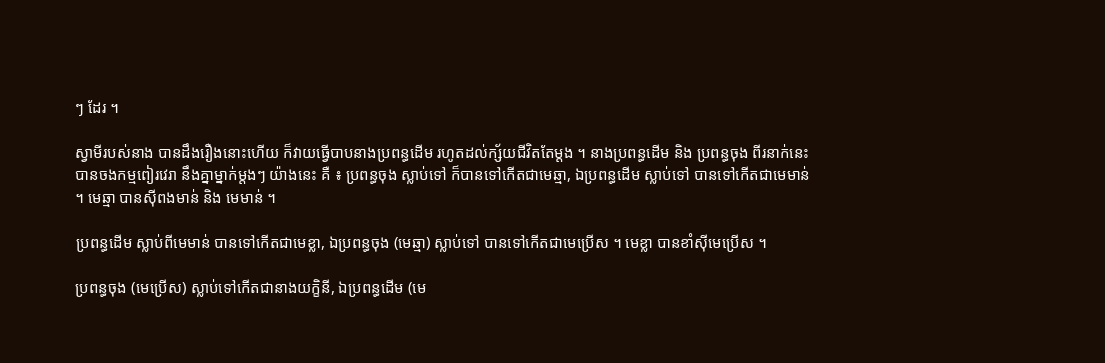ៗ ដែរ ។

ស្វាមីរបស់នាង បានដឹងរឿងនោះហើយ ក៏វាយធ្វើបាបនាងប្រពន្ធដើម រហូតដល់ក្ស័យជីវិតតែម្តង ។ នាងប្រពន្ធដើម និង ប្រពន្ធចុង ពីរនាក់នេះ បានចងកម្មពៀរវេរា នឹងគ្នាម្នាក់ម្តងៗ យ៉ាងនេះ គឺ ៖ ប្រពន្ធចុង ស្លាប់ទៅ ក៏បានទៅកើតជាមេឆ្មា, ឯប្រពន្ធដើម ស្លាប់ទៅ បានទៅកើតជាមេមាន់ ។ មេឆ្មា បានស៊ីពងមាន់ និង មេមាន់ ។

ប្រពន្ធដើម ស្លាប់ពីមេមាន់ បានទៅកើតជាមេខ្លា, ឯប្រពន្ធចុង (មេឆ្មា) ស្លាប់ទៅ បានទៅកើតជាមេប្រើស ។ មេខ្លា បានខាំស៊ីមេប្រើស ។

ប្រពន្ធចុង (មេប្រើស) ស្លាប់ទៅកើតជានាងយក្ខិនី, ឯប្រពន្ធដើម (មេ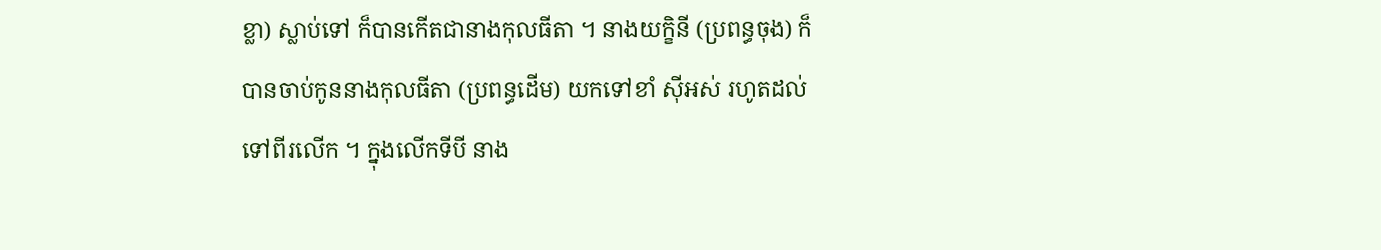ខ្លា) ស្លាប់ទៅ ក៏បានកើតជានាងកុលធីតា ។ នាងយក្ខិនី (ប្រពន្ធចុង) ក៏បានចាប់កូននាងកុលធីតា (ប្រពន្ធដើម) យកទៅខាំ ស៊ីឣស់ រហូតដល់ទៅពីរលើក ។ ក្នុងលើកទីបី នាង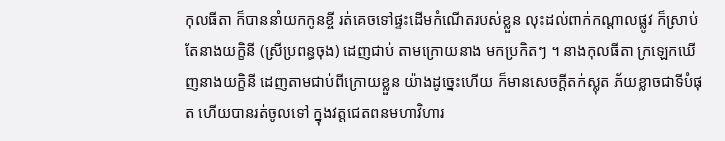កុលធីតា ក៏បាននាំយកកូនខ្ចី រត់គេចទៅផ្ទះដើមកំណើតរបស់ខ្លួន លុះដល់ពាក់កណ្តាលផ្លូវ ក៏ស្រាប់តែនាងយក្ខិនី (ស្រីប្រពន្ធចុង) ដេញជាប់ តាមក្រោយនាង មកប្រកិតៗ ។ នាងកុលធីតា ក្រឡេកឃើញនាងយក្ខិនី ដេញតាមជាប់ពីក្រោយខ្លួន យ៉ាងដូច្នេះហើយ ក៏មានសេចក្តីតក់ស្លុត ភ័យខ្លាចជាទីបំផុត ហើយបានរត់ចូលទៅ ក្នុងវត្តជេតពនមហាវិហារ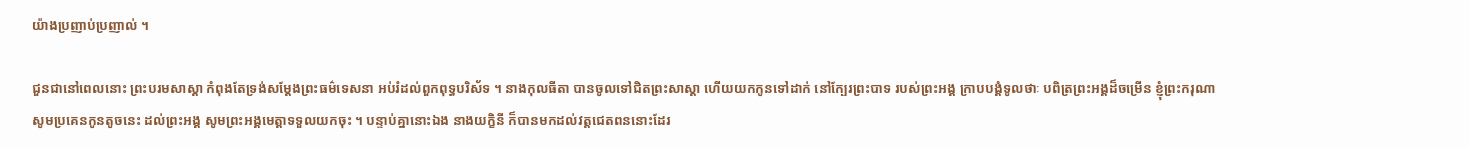យ៉ាងប្រញាប់ប្រញាល់ ។

ជួនជានៅពេលនោះ ព្រះបរមសាស្តា កំពុងតែទ្រង់សម្តែងព្រះធម៌ទេសនា ឣប់រំដល់ពួកពុទ្ធបរិស័ទ ។ នាងកុលធីតា បានចូលទៅជិតព្រះសាស្តា ហើយយកកូនទៅដាក់ នៅក្បែរព្រះបាទ របស់ព្រះឣង្គ ក្រាបបង្គំទូលថាៈ បពិត្រព្រះឣង្គដ៏ចម្រើន ខ្ញុំព្រះករុណា សូមប្រគេនកូនតូចនេះ ដល់ព្រះឣង្គ សូមព្រះឣង្គមេត្តាទទួលយកចុះ ។ បន្ទាប់គ្នានោះឯង នាងយក្ខិនី ក៏បានមកដល់វត្តជេតពននោះដែរ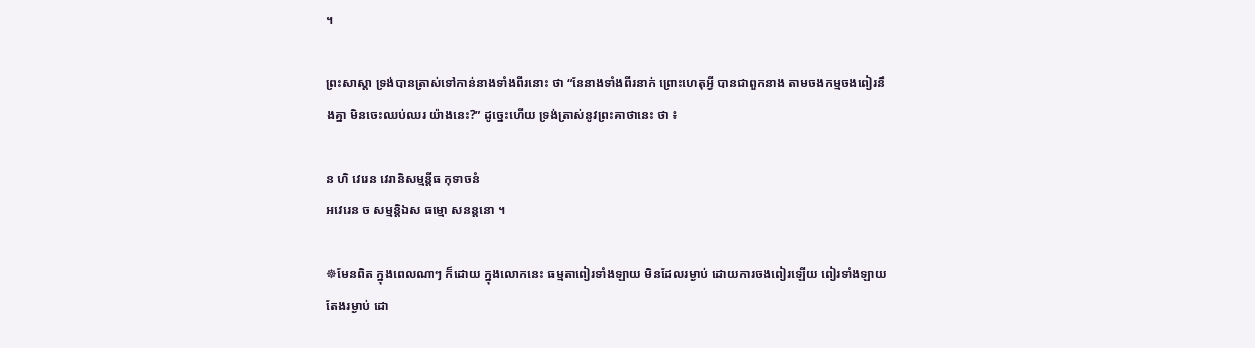។

ព្រះសាស្តា ទ្រង់បានត្រាស់ទៅកាន់នាងទាំងពីរនោះ ថា “នែនាងទាំងពីរនាក់ ព្រោះហេតុអ្វី បានជាពួកនាង តាមចងកម្មចងពៀរនឹងគ្នា មិនចេះឈប់ឈរ យ៉ាងនេះ?” ដូច្នេះហើយ ទ្រង់ត្រាស់នូវព្រះគាថានេះ ថា ៖

ន ហិ វេរេន វេរានិសម្មន្តីធ កុទាចនំ
ឣវេរេន ច សម្មន្តិឯស ធម្មោ សនន្តនោ ។

☸មែនពិត ក្នុងពេលណាៗ ក៏ដោយ ក្នុងលោកនេះ ធម្មតាពៀរទាំងឡាយ មិនដែលរម្ងាប់ ដោយការចងពៀរឡើយ ពៀរទាំងឡាយ តែងរម្ងាប់ ដោ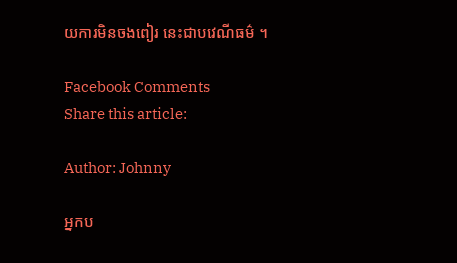យការមិនចងពៀរ នេះជាបវេណីធម៌ ។

Facebook Comments
Share this article:

Author: Johnny

អ្នកប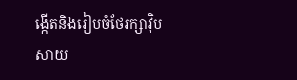ង្កើតនិងរៀបចំថែរក្សាវ៉ិបសាយ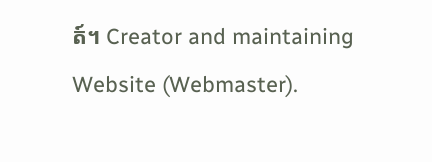ត៍។ Creator and maintaining Website (Webmaster).